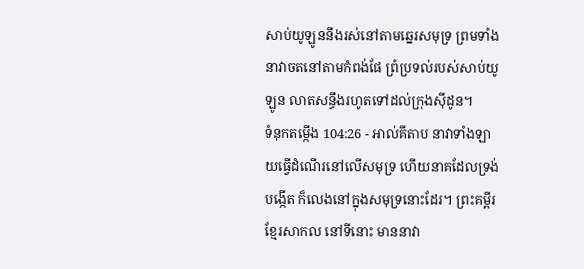សាប់យូឡូននឹងរស់នៅតាមឆ្នេរសមុទ្រ ព្រមទាំងនាវាចតនៅតាមកំពង់ផែ ព្រំប្រទល់របស់សាប់យូឡូន លាតសន្ធឹងរហូតទៅដល់ក្រុងស៊ីដូន។
ទំនុកតម្កើង 104:26 - អាល់គីតាប នាវាទាំងឡាយធ្វើដំណើរនៅលើសមុទ្រ ហើយនាគដែលទ្រង់បង្កើត ក៏លេងនៅក្នុងសមុទ្រនោះដែរ។ ព្រះគម្ពីរខ្មែរសាកល នៅទីនោះ មាននាវា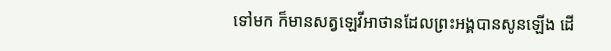ទៅមក ក៏មានសត្វឡេវីអាថានដែលព្រះអង្គបានសូនឡើង ដើ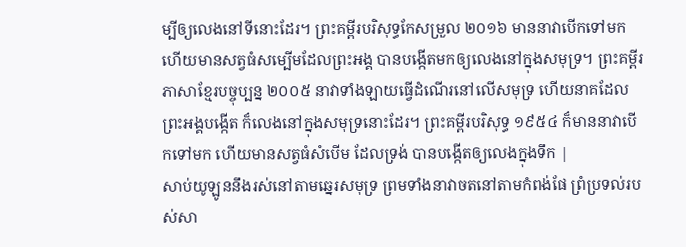ម្បីឲ្យលេងនៅទីនោះដែរ។ ព្រះគម្ពីរបរិសុទ្ធកែសម្រួល ២០១៦ មាននាវាបើកទៅមក ហើយមានសត្វធំសម្បើមដែលព្រះអង្គ បានបង្កើតមកឲ្យលេងនៅក្នុងសមុទ្រ។ ព្រះគម្ពីរភាសាខ្មែរបច្ចុប្បន្ន ២០០៥ នាវាទាំងឡាយធ្វើដំណើរនៅលើសមុទ្រ ហើយនាគដែលព្រះអង្គបង្កើត ក៏លេងនៅក្នុងសមុទ្រនោះដែរ។ ព្រះគម្ពីរបរិសុទ្ធ ១៩៥៤ ក៏មាននាវាបើកទៅមក ហើយមានសត្វធំសំបើម ដែលទ្រង់ បានបង្កើតឲ្យលេងក្នុងទឹក |
សាប់យូឡូននឹងរស់នៅតាមឆ្នេរសមុទ្រ ព្រមទាំងនាវាចតនៅតាមកំពង់ផែ ព្រំប្រទល់របស់សា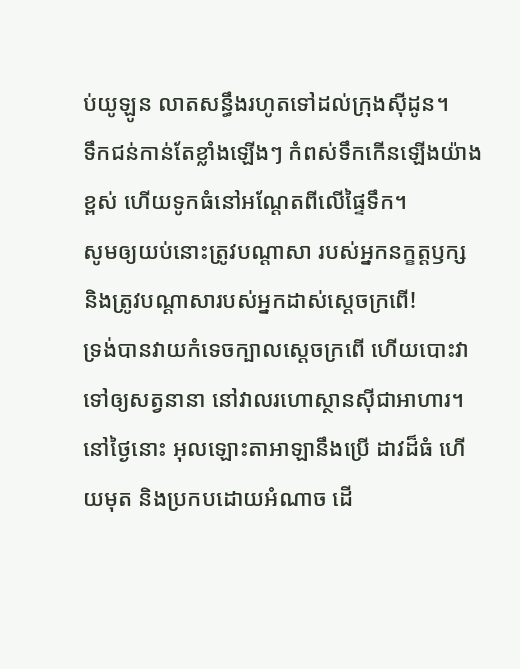ប់យូឡូន លាតសន្ធឹងរហូតទៅដល់ក្រុងស៊ីដូន។
ទឹកជន់កាន់តែខ្លាំងឡើងៗ កំពស់ទឹកកើនឡើងយ៉ាងខ្ពស់ ហើយទូកធំនៅអណ្តែតពីលើផ្ទៃទឹក។
សូមឲ្យយប់នោះត្រូវបណ្ដាសា របស់អ្នកនក្ខត្តឫក្ស និងត្រូវបណ្ដាសារបស់អ្នកដាស់ស្ដេចក្រពើ!
ទ្រង់បានវាយកំទេចក្បាលស្ដេចក្រពើ ហើយបោះវាទៅឲ្យសត្វនានា នៅវាលរហោស្ថានស៊ីជាអាហារ។
នៅថ្ងៃនោះ អុលឡោះតាអាឡានឹងប្រើ ដាវដ៏ធំ ហើយមុត និងប្រកបដោយអំណាច ដើ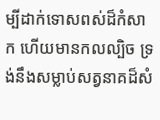ម្បីដាក់ទោសពស់ដ៏កំសាក ហើយមានកលល្បិច ទ្រង់នឹងសម្លាប់សត្វនាគដ៏សំ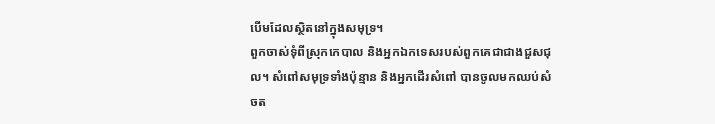បើមដែលស្ថិតនៅក្នុងសមុទ្រ។
ពួកចាស់ទុំពីស្រុកកេបាល និងអ្នកឯកទេសរបស់ពួកគេជាជាងជួសជុល។ សំពៅសមុទ្រទាំងប៉ុន្មាន និងអ្នកដើរសំពៅ បានចូលមកឈប់សំចត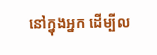នៅក្នុងអ្នក ដើម្បីល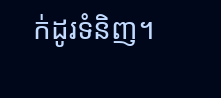ក់ដូរទំនិញ។